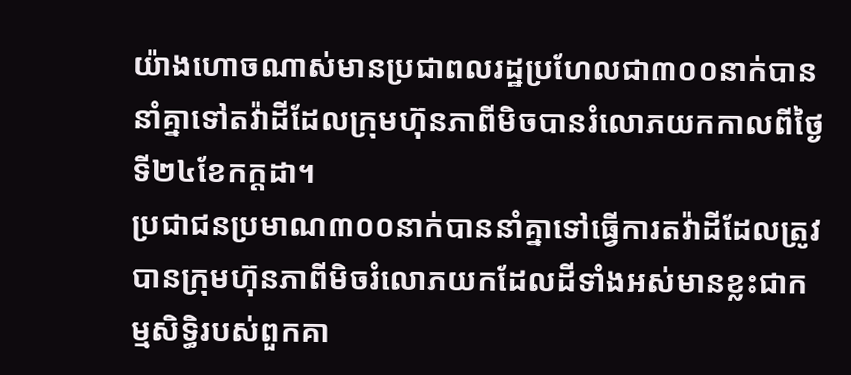យ៉ាងហោចណាស់មានប្រជាពលរដ្ឋប្រហែលជា៣០០នាក់បាននាំគ្នាទៅតវ៉ាដីដែលក្រុមហ៊ុនភាពីមិចបានរំលោភយកកាលពីថ្ងៃទី២៤ខែកក្ដដា។
ប្រជាជនប្រមាណ៣០០នាក់បាននាំគ្នាទៅធ្វើការតវ៉ាដីដែលត្រូវបានក្រុមហ៊ុនភាពីមិចរំលោភយកដែលដីទាំងអស់មានខ្លះជាកម្មសិទ្ធិរបស់ពួកគា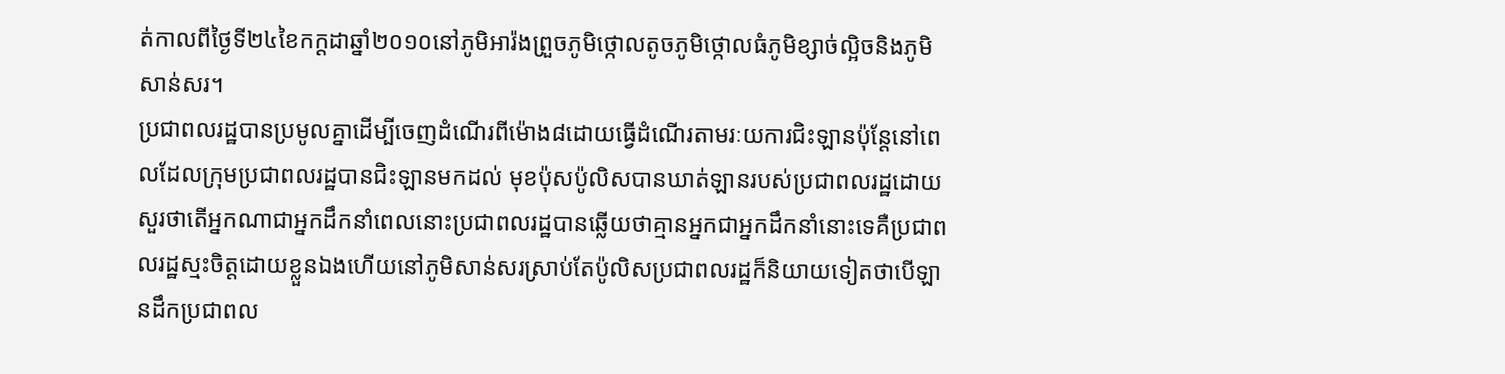ត់កាលពីថ្ងៃទី២៤ខៃកក្ដដាឆ្នាំ២០១០នៅភូមិអារ៉ងព្រួចភូមិថ្កោលតូចភូមិថ្កោលធំភូមិខ្សាច់ល្អិចនិងភូមិសាន់សរ។
ប្រជាពលរដ្ឋបានប្រមូលគ្នាដើម្បីចេញដំណើរពីម៉ោង៨ដោយធ្វើដំណើរតាមរៈយការជិះឡានប៉ុន្ដែនៅពេលដែលក្រុមប្រជាពលរដ្ឋបានជិះឡានមកដល់ មុខប៉ុសប៉ូលិសបានឃាត់ឡានរបស់ប្រជាពលរដ្ឋដោយសួរថាតើអ្នកណាជាអ្នកដឹកនាំពេលនោះប្រជាពលរដ្ឋបានឆ្លើយថាគ្មានអ្នកជាអ្នកដឹកនាំនោះទេគឺប្រជាពលរដ្ឋស្មះចិត្តដោយខ្លួនឯងហើយនៅភូមិសាន់សរស្រាប់តែប៉ូលិសប្រជាពលរដ្ឋក៏និយាយទៀតថាបើឡានដឹកប្រជាពល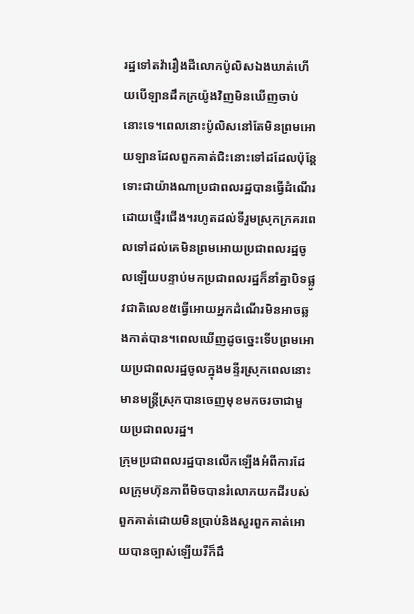រដ្ឋទៅតវ៉ារឿងដីលោកប៉ូលិសឯងឃាត់ហើយបើឡានដឹកក្រយ៉ូងវិញមិនឃើញចាប់នោះទេ។ពេលនោះប៉ូលិសនៅតែមិនព្រមអោយឡានដែលពួកគាត់ជិះនោះទៅដដែលប៉ុន្ដែទោះជាយ៉ាងណាប្រជាពលរដ្ឋបានធ្វើដំណើរដោយថ្មើរជើង។រហូតដល់ទីរួមស្រុកក្រគរពេលទៅដល់គេមិនព្រមអោយប្រជាពលរដ្ឋចូលឡើយបន្ទាប់មកប្រជាពលរដ្ឋក៏នាំគ្នាបិទផ្លូវជាតិលេខ៥ធ្វើអោយអ្នកដំណើរមិនអាចឆ្លងកាត់បាន។ពេលឃើញដូចច្នេះទើបព្រមអោយប្រជាពលរដ្ឋចូលក្នុងមន្ទីរស្រុកពេលនោះមានមន្ដ្រីស្រុកបានចេញមុខមកចរចាជាមួយប្រជាពលរដ្ឋ។
ក្រុមប្រជាពលរដ្ឋបានលើកឡើងអំពីការដែលក្រុមហ៊ុនភាពីមិចបានរំលោភយកដីរបស់ពួកគាត់ដោយមិនប្រាប់និងសួរពួកគាត់អោយបានច្បាស់ឡើយរឺក៏ដឹ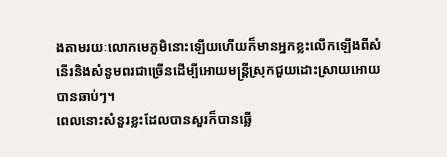ងតាមរយៈលោកមេភូមិនោះឡើយហើយក៏មានអ្នកខ្លះលើកឡើងពីសំនើរនិងសំនូមពរជាច្រើនដើម្បីអោយមន្ដ្រីស្រុកជួយដោះស្រាយអោយបានឆាប់ៗ។
ពេលនោះសំនួរខ្លះដែលបានសួរក៏បានឆ្លើ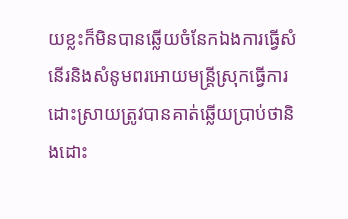យខ្លះក៏មិនបានឆ្លើយចំនែកឯងការធ្វើសំនើរនិងសំនូមពរអោយមន្ដ្រីស្រុកធ្វើការដោះស្រាយត្រូវបានគាត់ឆ្លើយប្រាប់ថានិងដោះ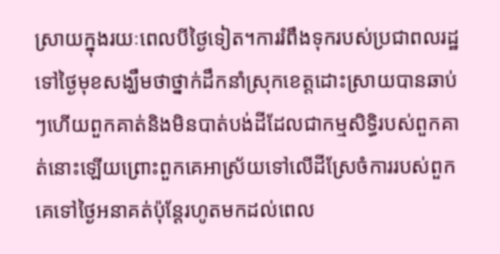ស្រាយក្នុងរយៈពេលបីថ្ងៃទៀត។ការរំពឹងទុករបស់ប្រជាពលរដ្ឋទៅថ្ងៃមុខសង្ឃឹមថាថ្នាក់ដឹកនាំស្រុកខេត្តដោះស្រាយបានឆាប់ៗហើយពួកគាត់និងមិនបាត់បង់ដីដែលជាកម្មសិទ្ធិរបស់ពួកគាត់នោះឡើយព្រោះពួកគេអាស្រ័យទៅលើដីស្រែចំការរបស់ពួកគេទៅថ្ងៃអនាគត់ប៉ុន្ដែរហូតមកដល់ពេល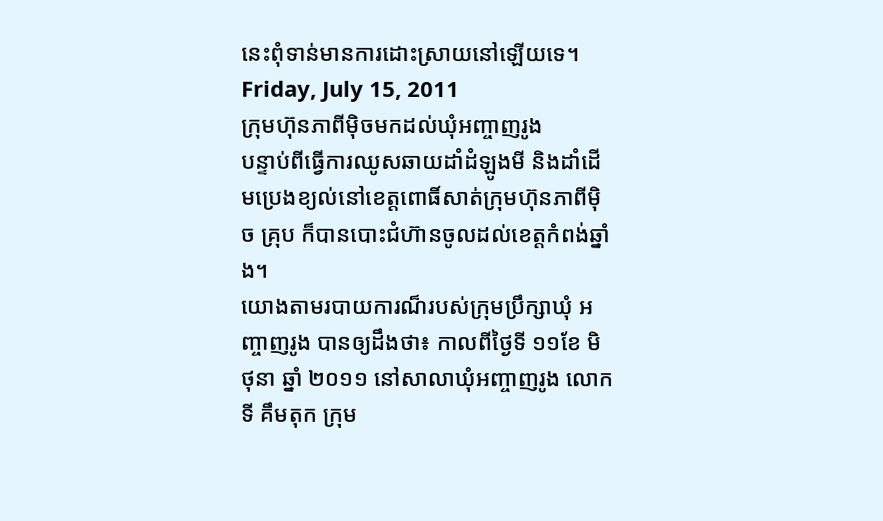នេះពុំទាន់មានការដោះស្រាយនៅឡើយទេ។
Friday, July 15, 2011
ក្រុមហ៊ុនភាពីម៉ិចមកដល់ឃុំអញ្ចាញរូង
បន្ទាប់ពីធ្វើការឈូសឆាយដាំដំឡូងមី និងដាំដើមប្រេងខ្យល់នៅខេត្តពោធិ៍សាត់ក្រុមហ៊ុនភាពីម៉ិច គ្រុប ក៏បានបោះជំហ៊ានចូលដល់ខេត្តកំពង់ឆ្នាំង។
យោងតាមរបាយការណ៏របស់ក្រុមប្រឹក្សាឃុំ អញ្ចាញរូង បានឲ្យដឹងថា៖ កាលពីថ្ងៃទី ១១ខែ មិថុនា ឆ្នាំ ២០១១ នៅសាលាឃុំអញ្ចាញរូង លោកទី គឹមតុក ក្រុម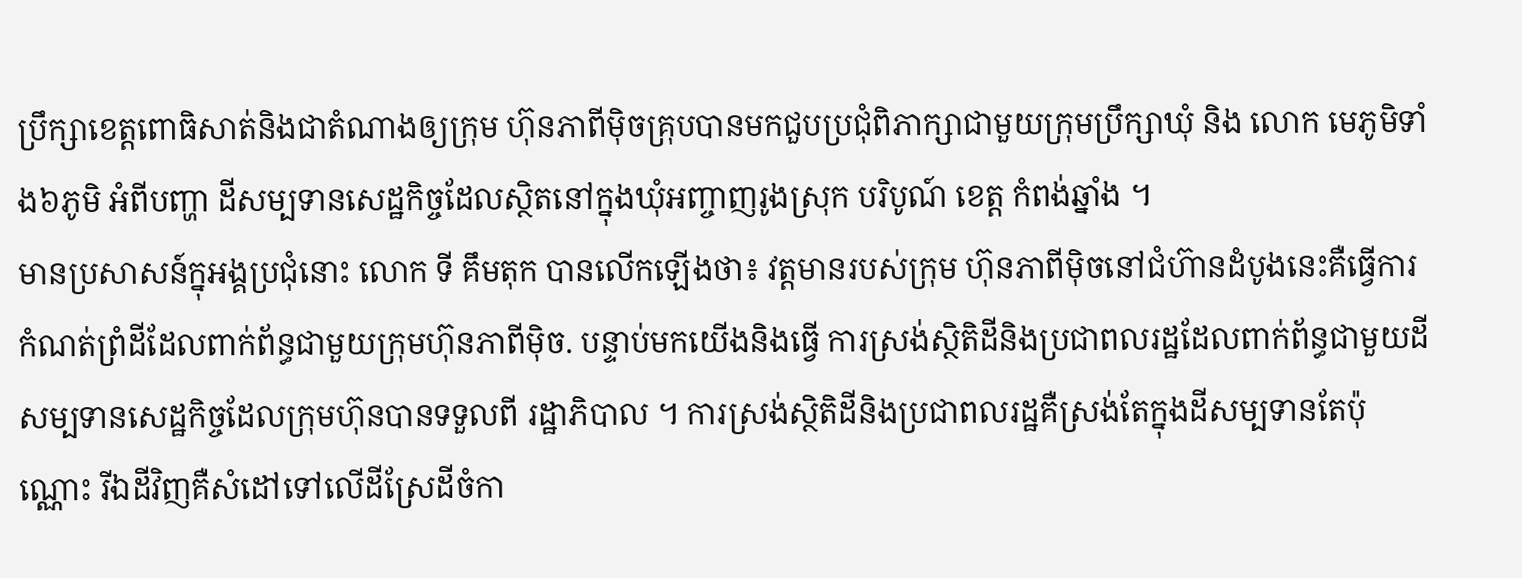ប្រឹក្សាខេត្តពោធិសាត់និងជាតំណាងឲ្យក្រុម ហ៊ុនភាពីម៉ិចគ្រុបបានមកជួបប្រជុំពិភាក្សាជាមួយក្រុមប្រឹក្សាឃុំ និង លោក មេភូមិទាំង៦ភូមិ អំពីបញ្ហា ដីសម្បទានសេដ្ឋកិច្ចដែលស្ថិតនៅក្នុងឃុំអញ្ចាញរូងស្រុក បរិបូណ៍ ខេត្ត កំពង់ឆ្នាំង ។
មានប្រសាសន៍ក្នុអង្គប្រជុំនោះ លោក ទី គឹមតុក បានលើកឡើងថា៖ វត្តមានរបស់ក្រុម ហ៊ុនភាពីម៉ិចនៅជំហ៊ានដំបូងនេះគឺធ្វើការកំណត់ព្រំដីដែលពាក់ព័ន្ធជាមួយក្រុមហ៊ុនភាពីម៉ិច. បន្ទាប់មកយើងនិងធ្វើ ការស្រង់ស្ថិតិដីនិងប្រជាពលរដ្ឋដែលពាក់ព័ន្ធជាមួយដីសម្បទានសេដ្ឋកិច្ចដែលក្រុមហ៊ុនបានទទួលពី រដ្ឋាភិបាល ។ ការស្រង់ស្ថិតិដីនិងប្រជាពលរដ្ឋគឺស្រង់តែក្នុងដីសម្បទានតែប៉ុណ្ណោះ រីឯដីវិញគឺសំដៅទៅលើដីស្រែដីចំកា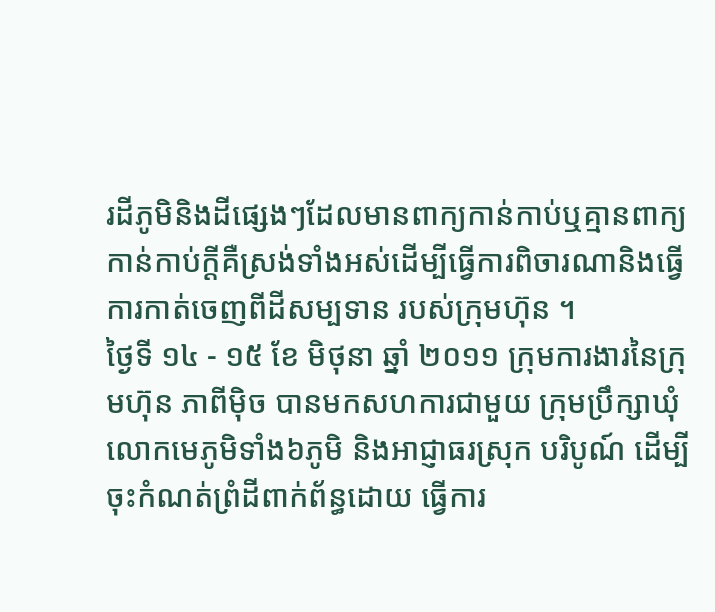រដីភូមិនិងដីផ្សេងៗដែលមានពាក្យកាន់កាប់ឬគ្មានពាក្យកាន់កាប់ក្ដីគឺស្រង់ទាំងអស់ដើម្បីធ្វើការពិចារណានិងធ្វើការកាត់ចេញពីដីសម្បទាន របស់ក្រុមហ៊ុន ។
ថ្ងៃទី ១៤ - ១៥ ខែ មិថុនា ឆ្នាំ ២០១១ ក្រុមការងារនៃក្រុមហ៊ុន ភាពីម៉ិច បានមកសហការជាមួយ ក្រុមប្រឹក្សាឃុំ លោកមេភូមិទាំង៦ភូមិ និងអាជ្ញាធរស្រុក បរិបូណ៍ ដើម្បីចុះកំណត់ព្រំដីពាក់ព័ន្ធដោយ ធ្វើការ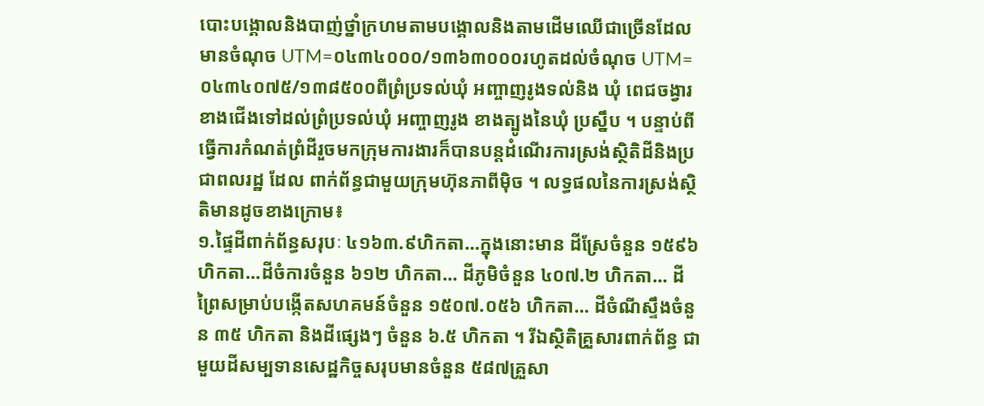បោះបង្គោលនិងបាញ់ថ្នាំក្រហមតាមបង្គោលនិងតាមដើមឈើជាច្រើនដែលមានចំណុច UTM=០៤៣៤០០០/១៣៦៣០០០រហូតដល់ចំណុច UTM=០៤៣៤០៧៥/១៣៨៥០០ពីព្រំប្រទល់ឃុំ អញ្ចាញរូងទល់និង ឃុំ ពេជចង្វារខាងជើងទៅដល់ព្រំប្រទល់ឃុំ អញ្ចាញរូង ខាងត្បូងនៃឃុំ ប្រស្នឹប ។ បន្ទាប់ពីធ្វើការកំណត់ព្រំដីរួចមកក្រុមការងារក៏បានបន្តដំណើរការស្រង់ស្ថិតិដីនិងប្រជាពលរដ្ឋ ដែល ពាក់ព័ន្ធជាមួយក្រុមហ៊ុនភាពីម៉ិច ។ លទ្ធផលនៃការស្រង់ស្ថិតិមានដូចខាងក្រោម៖
១.ផ្ទៃដីពាក់ព័ន្ធសរុបៈ ៤១៦៣.៩ហិកតា...ក្នុងនោះមាន ដីស្រែចំនួន ១៥៩៦ ហិកតា...ដីចំការចំនួន ៦១២ ហិកតា... ដីភូមិចំនួន ៤០៧.២ ហិកតា... ដីព្រៃសម្រាប់បង្កើតសហគមន៍ចំនួន ១៥០៧.០៥៦ ហិកតា... ដីចំណីស្ទឹងចំនួន ៣៥ ហិកតា និងដីផ្សេងៗ ចំនួន ៦.៥ ហិកតា ។ រីឯស្ថិតិគ្រួសារពាក់ព័ន្ធ ជាមួយដីសម្បទានសេដ្ឋកិច្ចសរុបមានចំនួន ៥៨៧គ្រួសា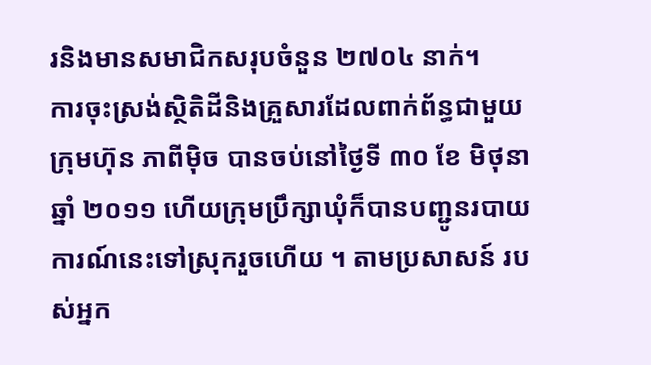រនិងមានសមាជិកសរុបចំនួន ២៧០៤ នាក់។
ការចុះស្រង់ស្ថិតិដីនិងគ្រួសារដែលពាក់ព័ន្ធជាមួយក្រុមហ៊ុន ភាពីម៉ិច បានចប់នៅថ្ងៃទី ៣០ ខែ មិថុនា ឆ្នាំ ២០១១ ហើយក្រុមប្រឹក្សាឃុំក៏បានបញ្ជូនរបាយការណ៍នេះទៅស្រុករួចហើយ ។ តាមប្រសាសន៍ របស់អ្នក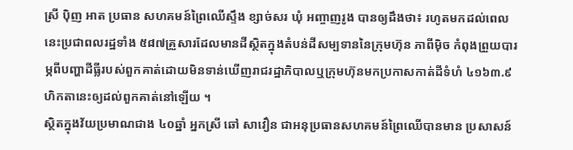ស្រី ប៉ិញ អាត ប្រធាន សហគមន៍ព្រៃឈើស្ទឹង ខ្សាច់សរ ឃុំ អញ្ចាញរូង បានឲ្យដឹងថា៖ រហូតមកដល់ពេលនេះប្រជាពលរដ្ឋទាំង ៥៨៧គ្រួសារដែលមានដីស្ថិតក្នុងតំបន់ដីសម្បទាននៃក្រុមហ៊ុន ភាពីម៉ិច កំពុងព្រួយបារម្ភពីបញ្ហាដីធ្លីរបស់ពួកគាត់ដោយមិនទាន់ឃើញរាជរដ្ឋាភិបាលឬក្រុមហ៊ុនមកប្រកាសកាត់ដីទំហំ ៤១៦៣.៩ ហិកតានេះឲ្យដល់ពួកគាត់នៅឡើយ ។
ស្ថិតក្នុងវ័យប្រមាណជាង ៤០ឆ្នាំ អ្នកស្រី ឆៅ សាវឿន ជាអនុប្រធានសហគមន៍ព្រៃឈើបានមាន ប្រសាសន៍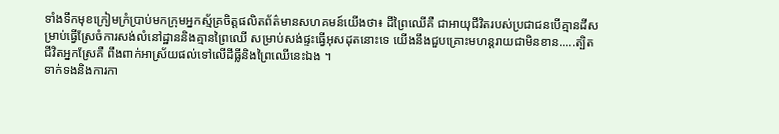ទាំងទឹកមុខក្រៀមក្រំប្រាប់មកក្រុមអ្នកស្ម័គ្រចិត្តផលិតព័ត៌មានសហគមន៍យើងថា៖ ដីព្រៃឈើគឺ ជាអាយុជីវិតរបស់ប្រជាជនបើគ្មានដីសម្រាប់ធ្វើស្រែចំការសង់លំនៅដ្ឋាននិងគ្មានព្រៃឈើ សម្រាប់សង់ផ្ទះធ្វើអុសដុតនោះទេ យើងនឹងជួបគ្រោះមហន្តរាយជាមិនខាន.....ត្បិតជីវិតអ្នកស្រែគឺ ពឹងពាក់អាស្រ័យផល់ទៅលើដីធ្លីនិងព្រៃឈើនេះឯង ។
ទាក់ទងនិងការកា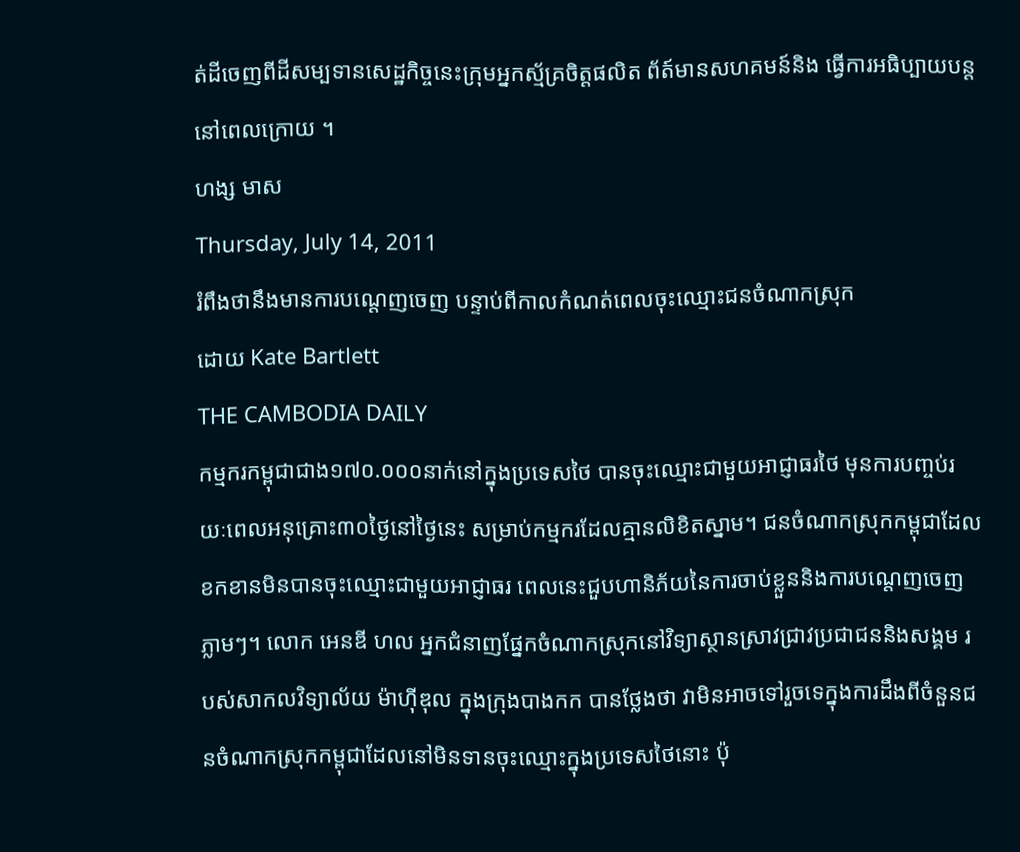ត់ដីចេញពីដីសម្បទានសេដ្ឋកិច្ចនេះក្រុមអ្នកស្ម័គ្រចិត្តផលិត ព័ត៍មានសហគមន៍និង ធ្វើការអធិប្បាយបន្តនៅពេលក្រោយ ។
ហង្ស មាស
Thursday, July 14, 2011
រំពឹងថានឹងមានការបណ្តេញចេញ បន្ទាប់ពីកាលកំណត់ពេលចុះឈ្មោះជនចំណាកស្រុក
ដោយ Kate Bartlett
THE CAMBODIA DAILY
កម្មករកម្ពុជាជាង១៧០.០០០នាក់នៅក្នុងប្រទេសថៃ បានចុះឈ្មោះជាមួយអាជ្ញាធរថៃ មុនការបញ្ចប់រយៈពេលអនុគ្រោះ៣០ថ្ងៃនៅថ្ងៃនេះ សម្រាប់កម្មករដែលគ្មានលិខិតស្នាម។ ជនចំណាកស្រុកកម្ពុជាដែលខកខានមិនបានចុះឈ្មោះជាមួយអាជ្ញាធរ ពេលនេះជួបហានិភ័យនៃការចាប់ខ្លួននិងការបណ្តេញចេញភ្លាមៗ។ លោក អេនឌី ហល អ្នកជំនាញផ្នែកចំណាកស្រុកនៅវិទ្យាស្ថានស្រាវជ្រាវប្រជាជននិងសង្គម របស់សាកលវិទ្យាល័យ ម៉ាហ៊ីឌុល ក្នុងក្រុងបាងកក បានថ្លែងថា វាមិនអាចទៅរួចទេក្នុងការដឹងពីចំនួនជនចំណាកស្រុកកម្ពុជាដែលនៅមិនទានចុះឈ្មោះក្នុងប្រទេសថៃនោះ ប៉ុ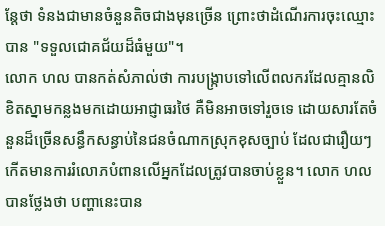ន្តែថា ទំនងជាមានចំនួនតិចជាងមុនច្រើន ព្រោះថាដំណើរការចុះឈ្មោះបាន "ទទួលជោគជ័យដ៏ធំមួយ"។
លោក ហល បានកត់សំភាល់ថា ការបង្ក្រាបទៅលើពលករដែលគ្មានលិខិតស្នាមកន្លងមកដោយអាជ្ញាធរថៃ គឺមិនអាចទៅរួចទេ ដោយសារតែចំនួនដ៏ច្រើនសន្ធឹកសន្ធាប់នៃជនចំណាកស្រុកខុសច្បាប់ ដែលជារឿយៗកើតមានការរំលោភបំពានលើអ្នកដែលត្រូវបានចាប់ខ្លួន។ លោក ហល បានថ្លែងថា បញ្ហានេះបាន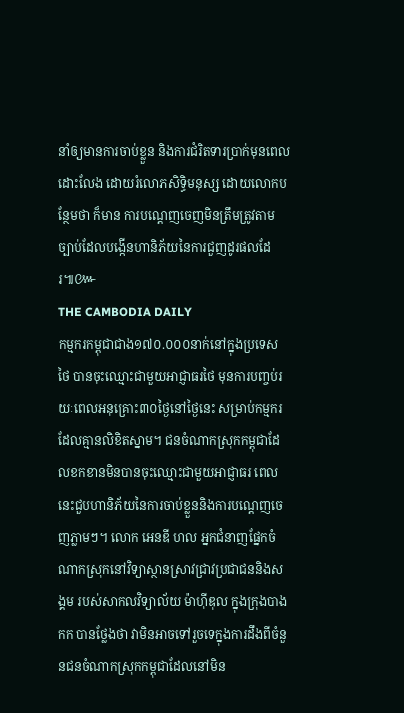នាំឲ្យមានការចាប់ខ្លួន និងការជំរិតទារប្រាក់មុនពេលដោះលែង ដោយរំលោភសិទ្ធិមនុស្ស ដោយលោកបន្ថែមថា ក៏មាន ការបណ្តេញចេញមិនត្រឹមត្រូវតាមច្បាប់ដែលបង្កើនហានិភ័យនៃការជួញដូរផលដែរ៕៚
THE CAMBODIA DAILY
កម្មករកម្ពុជាជាង១៧០.០០០នាក់នៅក្នុងប្រទេសថៃ បានចុះឈ្មោះជាមួយអាជ្ញាធរថៃ មុនការបញ្ចប់រយៈពេលអនុគ្រោះ៣០ថ្ងៃនៅថ្ងៃនេះ សម្រាប់កម្មករដែលគ្មានលិខិតស្នាម។ ជនចំណាកស្រុកកម្ពុជាដែលខកខានមិនបានចុះឈ្មោះជាមួយអាជ្ញាធរ ពេលនេះជួបហានិភ័យនៃការចាប់ខ្លួននិងការបណ្តេញចេញភ្លាមៗ។ លោក អេនឌី ហល អ្នកជំនាញផ្នែកចំណាកស្រុកនៅវិទ្យាស្ថានស្រាវជ្រាវប្រជាជននិងសង្គម របស់សាកលវិទ្យាល័យ ម៉ាហ៊ីឌុល ក្នុងក្រុងបាងកក បានថ្លែងថា វាមិនអាចទៅរួចទេក្នុងការដឹងពីចំនួនជនចំណាកស្រុកកម្ពុជាដែលនៅមិន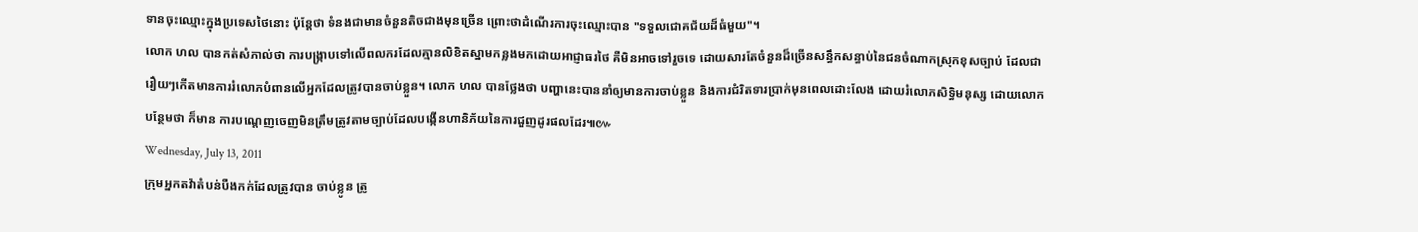ទានចុះឈ្មោះក្នុងប្រទេសថៃនោះ ប៉ុន្តែថា ទំនងជាមានចំនួនតិចជាងមុនច្រើន ព្រោះថាដំណើរការចុះឈ្មោះបាន "ទទួលជោគជ័យដ៏ធំមួយ"។
លោក ហល បានកត់សំភាល់ថា ការបង្ក្រាបទៅលើពលករដែលគ្មានលិខិតស្នាមកន្លងមកដោយអាជ្ញាធរថៃ គឺមិនអាចទៅរួចទេ ដោយសារតែចំនួនដ៏ច្រើនសន្ធឹកសន្ធាប់នៃជនចំណាកស្រុកខុសច្បាប់ ដែលជារឿយៗកើតមានការរំលោភបំពានលើអ្នកដែលត្រូវបានចាប់ខ្លួន។ លោក ហល បានថ្លែងថា បញ្ហានេះបាននាំឲ្យមានការចាប់ខ្លួន និងការជំរិតទារប្រាក់មុនពេលដោះលែង ដោយរំលោភសិទ្ធិមនុស្ស ដោយលោកបន្ថែមថា ក៏មាន ការបណ្តេញចេញមិនត្រឹមត្រូវតាមច្បាប់ដែលបង្កើនហានិភ័យនៃការជួញដូរផលដែរ៕៚
Wednesday, July 13, 2011
ក្រុមអ្នកតវ៉ាតំបន់បឺងកក់ដែលត្រូវបាន ចាប់ខ្លូន ត្រូ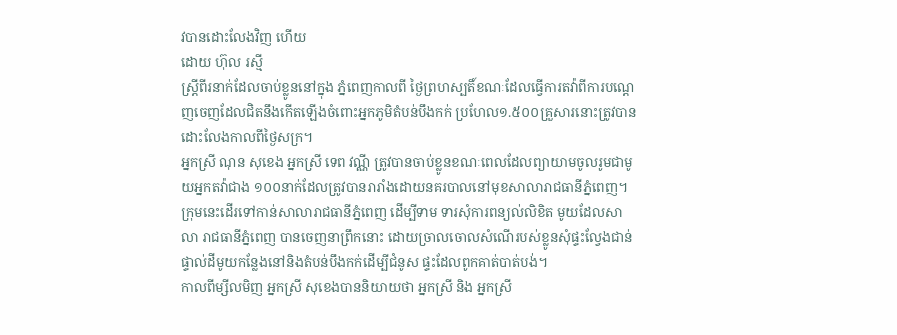វបានដោះលែងវិញ ហើយ
ដោយ ហ៊ុល រស្មី
ស្រ្ដីពីរនាក់ដែលចាប់ខ្លូននៅក្នុង ភ្នំពេញកាលពី ថ្ងៃព្រហស្បតិ៍ខណៈដែលធ្វើការតវ៉ាពីការបណ្ដេញចេញដែលជិតនឹងកើតឡើងចំពោះអ្នកភូមិតំបន់បឹងកក់ ប្រហែល១.៥០០គ្រួសារនោះត្រូវបានដោះលែងកាលពីថ្ងៃសក្រ។
អ្នកស្រី ណុន សុខេង អ្នកស្រី ទេព វណី្ណ ត្រូវបានចាប់ខ្លូនខណៈពេលដែលព្យាយាមចូលរូមជាមូយអ្នកតវ៉ាជាង ១០០នាក់ដែលត្រូវបានរារាំងដោយនគរបាលនៅមុខសាលារាជធានីភំ្នពេញ។ ក្រុមនេះដើរទៅកាន់សាលារាជធានីភ្នំពេញ ដើម្បីទាម ទារសុំការពន្យល់លិខិត មូយដែលសាលា រាជធានីភ្នំពេញ បានចេញនាព្រឹកនោះ ដោយច្រាលចោលសំណើរបស់ខ្លូនសុំផ្ទះល្វែងជាន់ផ្ទាល់ដីមូយកន្លែងនៅនិងតំបន់បឹងកក់ដើម្បីជំនូស ផ្ទះដែលពូកគាត់បាត់បង់។
កាលពីម្សីលមិញ អ្នកស្រី សុខេងបាននិយាយថា អ្នកស្រី និង អ្នកស្រី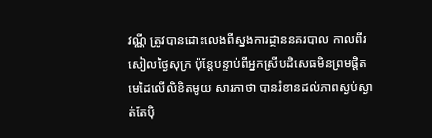វណី្ណ ត្រូវបានដោះលេងពីស្នងការដ្ថាននគរបាល កាលពីរសៀលថ្ងៃសុក្រ ប៉ុន្តែបន្ទាប់ពីអ្នកស្រីបដិសេធមិនព្រមផ្ដិតមេដៃលើលិខិតមូយ សារភាថា បានរំខានដល់ភាពស្ងប់ស្ងាត់តែប៉ិ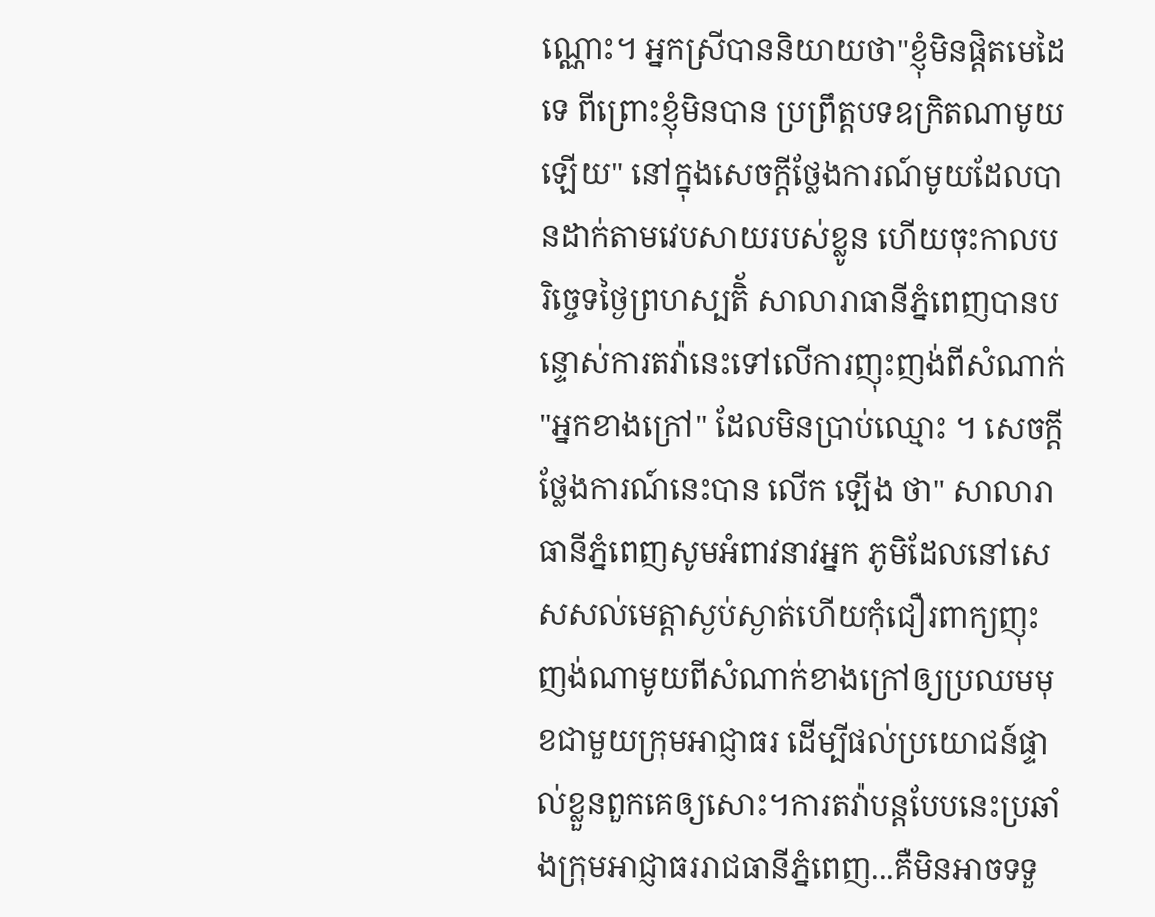ណ្ណោះ។ អ្នកស្រីបាននិយាយថា"ខ្ញុំមិនផ្ដិតមេដៃទេ ពីព្រោះខ្ញុំមិនបាន ប្រព្រឹត្តបទឧក្រិតណាមូយឡើយ" នៅក្នុងសេចក្ដីថ្លែងការណ៍មូយដែលបានដាក់តាមវេបសាយរបស់ខ្លូន ហើយចុះកាលបរិច្ចេទថ្ងៃព្រហស្បតិ័ សាលារាធានីភ្នំពេញបានបន្ទោស់ការតវ៉ានេះទៅលើការញុះញង់ពីសំណាក់ "អ្នកខាងក្រៅ" ដែលមិនប្រាប់ឈ្មោះ ។ សេចក្ដីថ្លែងការណ៍នេះបាន លើក ឡើង ថា" សាលារាធានីភំ្នពេញសូមអំពាវនាវអ្នក ភូមិដែលនៅសេសសល់មេត្តាស្ងប់ស្ងាត់ហើយកុំជឿរពាក្យញុះញង់ណាមូយពីសំណាក់ខាងក្រៅឲ្យប្រឈមមុខជាមួយក្រុមអាជ្ញាធរ ដើម្បីផល់ប្រយោជន៍ផ្ទាល់ខ្លួនពួកគេឲ្យសោះ។ការតវ៉ាបន្តបែបនេះប្រឆាំងក្រុមអាជ្ញាធររាជធានីភ្នំពេញ...គឺមិនអាចទទួ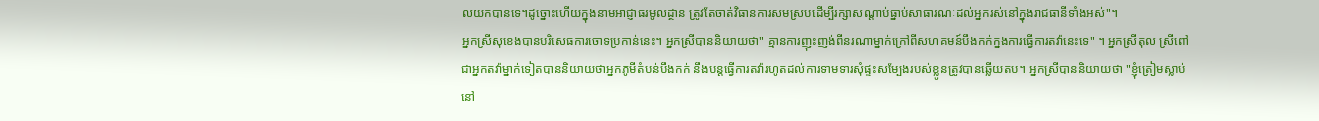លយកបានទេ។ដូច្នោះហើយក្នុងនាមអាជ្ញាធរមូលដ្ថាន ត្រូវតែចាត់វិធានការសមស្របដើម្បីរក្សាសណ្ដាប់ធ្នាប់សាធារណៈដល់អ្នករស់នៅក្នុងរាជធានីទាំងអស់"។
អ្នកស្រីសុខេងបានបរិសេធការចោទប្រកាន់នេះ។ អ្នកស្រីបាននិយាយថា" គ្មានការញុះញង់ពីនរណាម្នាក់ក្រៅពីសហគមន៍បឹងកក់ក្នងការធ្វើការតវ៉ានេះទេ" ។ អ្នកស្រីតុល ស្រីពៅជាអ្នកតវ៉ាម្នាក់ទៀតបាននិយាយថាអ្នកភូមីតំបន់បឹងកក់ នឹងបន្តធ្វើការតវ៉ារហូតដល់ការទាមទារសុំផ្ទះសម្បែងរបស់ខ្លូនត្រូវបានឆ្លើយតប។ អ្នកស្រីបាននិយាយថា "ខ្ញុំត្រៀមស្លាប់នៅ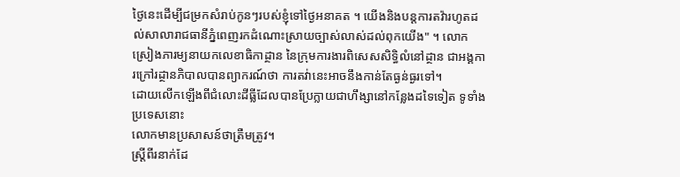ថ្ងៃនេះដើម្បីជម្រកសំរាប់កូនៗរបស់ខ្ញុំទៅថ្ងៃអនាគត ។ យើងនិងបន្តការតវ៉ារហូតដល់សាលារាជធានីភ្នំពេញរកដំណោះស្រាយច្បាស់លាស់ដល់ពុកយើង" ។ លោកស្រៀងភារម្យនាយកលេខាធិកាដ្ថាន នៃក្រុមការងារពិសេសសិទ្ធិលំនៅដ្ថាន ជាអង្គការក្រៅរដ្ថានភិបាលបានព្យាករណ៍ថា ការតវ់ានេះអាចនឹងកាន់តែធ្ងន់ធ្ងរទៅ។
ដោយលើកឡើងពីជំលោះដីធ្លីដែលបានប្រែក្លាយជាហឹង្សានៅកន្លែងដទៃទៀត ទូទាំងប្រទេសនោះ
លោកមានប្រសាសន៍ថាត្រឺមត្រូវ។
ស្រ្ដីពីរនាក់ដែ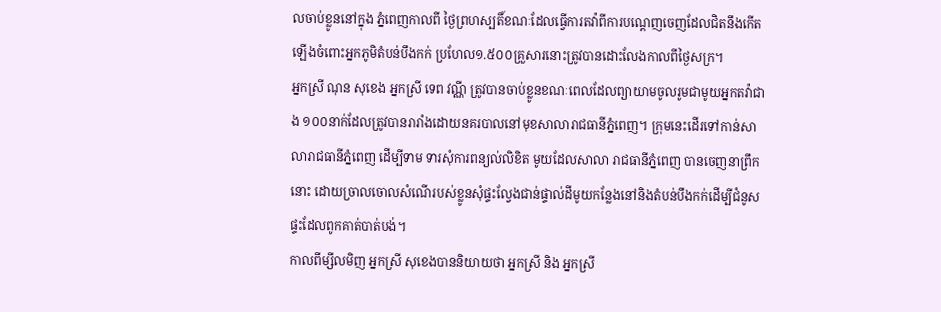លចាប់ខ្លូននៅក្នុង ភ្នំពេញកាលពី ថ្ងៃព្រហស្បតិ៍ខណៈដែលធ្វើការតវ៉ាពីការបណ្ដេញចេញដែលជិតនឹងកើតឡើងចំពោះអ្នកភូមិតំបន់បឹងកក់ ប្រហែល១.៥០០គ្រួសារនោះត្រូវបានដោះលែងកាលពីថ្ងៃសក្រ។
អ្នកស្រី ណុន សុខេង អ្នកស្រី ទេព វណី្ណ ត្រូវបានចាប់ខ្លូនខណៈពេលដែលព្យាយាមចូលរូមជាមូយអ្នកតវ៉ាជាង ១០០នាក់ដែលត្រូវបានរារាំងដោយនគរបាលនៅមុខសាលារាជធានីភំ្នពេញ។ ក្រុមនេះដើរទៅកាន់សាលារាជធានីភ្នំពេញ ដើម្បីទាម ទារសុំការពន្យល់លិខិត មូយដែលសាលា រាជធានីភ្នំពេញ បានចេញនាព្រឹកនោះ ដោយច្រាលចោលសំណើរបស់ខ្លូនសុំផ្ទះល្វែងជាន់ផ្ទាល់ដីមូយកន្លែងនៅនិងតំបន់បឹងកក់ដើម្បីជំនូស ផ្ទះដែលពូកគាត់បាត់បង់។
កាលពីម្សីលមិញ អ្នកស្រី សុខេងបាននិយាយថា អ្នកស្រី និង អ្នកស្រី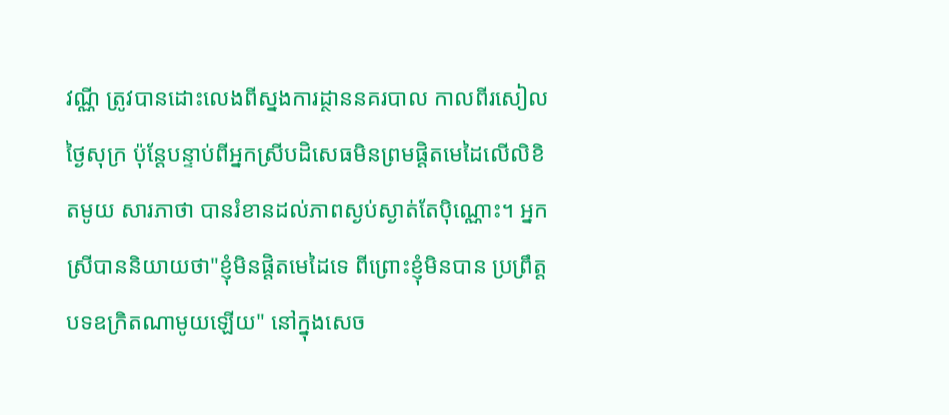វណី្ណ ត្រូវបានដោះលេងពីស្នងការដ្ថាននគរបាល កាលពីរសៀលថ្ងៃសុក្រ ប៉ុន្តែបន្ទាប់ពីអ្នកស្រីបដិសេធមិនព្រមផ្ដិតមេដៃលើលិខិតមូយ សារភាថា បានរំខានដល់ភាពស្ងប់ស្ងាត់តែប៉ិណ្ណោះ។ អ្នកស្រីបាននិយាយថា"ខ្ញុំមិនផ្ដិតមេដៃទេ ពីព្រោះខ្ញុំមិនបាន ប្រព្រឹត្តបទឧក្រិតណាមូយឡើយ" នៅក្នុងសេច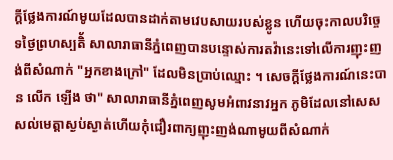ក្ដីថ្លែងការណ៍មូយដែលបានដាក់តាមវេបសាយរបស់ខ្លូន ហើយចុះកាលបរិច្ចេទថ្ងៃព្រហស្បតិ័ សាលារាធានីភ្នំពេញបានបន្ទោស់ការតវ៉ានេះទៅលើការញុះញង់ពីសំណាក់ "អ្នកខាងក្រៅ" ដែលមិនប្រាប់ឈ្មោះ ។ សេចក្ដីថ្លែងការណ៍នេះបាន លើក ឡើង ថា" សាលារាធានីភំ្នពេញសូមអំពាវនាវអ្នក ភូមិដែលនៅសេសសល់មេត្តាស្ងប់ស្ងាត់ហើយកុំជឿរពាក្យញុះញង់ណាមូយពីសំណាក់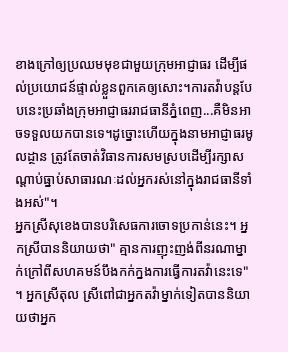ខាងក្រៅឲ្យប្រឈមមុខជាមួយក្រុមអាជ្ញាធរ ដើម្បីផល់ប្រយោជន៍ផ្ទាល់ខ្លួនពួកគេឲ្យសោះ។ការតវ៉ាបន្តបែបនេះប្រឆាំងក្រុមអាជ្ញាធររាជធានីភ្នំពេញ...គឺមិនអាចទទួលយកបានទេ។ដូច្នោះហើយក្នុងនាមអាជ្ញាធរមូលដ្ថាន ត្រូវតែចាត់វិធានការសមស្របដើម្បីរក្សាសណ្ដាប់ធ្នាប់សាធារណៈដល់អ្នករស់នៅក្នុងរាជធានីទាំងអស់"។
អ្នកស្រីសុខេងបានបរិសេធការចោទប្រកាន់នេះ។ អ្នកស្រីបាននិយាយថា" គ្មានការញុះញង់ពីនរណាម្នាក់ក្រៅពីសហគមន៍បឹងកក់ក្នងការធ្វើការតវ៉ានេះទេ" ។ អ្នកស្រីតុល ស្រីពៅជាអ្នកតវ៉ាម្នាក់ទៀតបាននិយាយថាអ្នក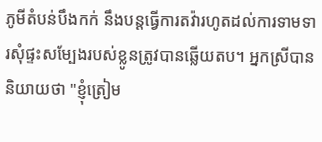ភូមីតំបន់បឹងកក់ នឹងបន្តធ្វើការតវ៉ារហូតដល់ការទាមទារសុំផ្ទះសម្បែងរបស់ខ្លូនត្រូវបានឆ្លើយតប។ អ្នកស្រីបាននិយាយថា "ខ្ញុំត្រៀម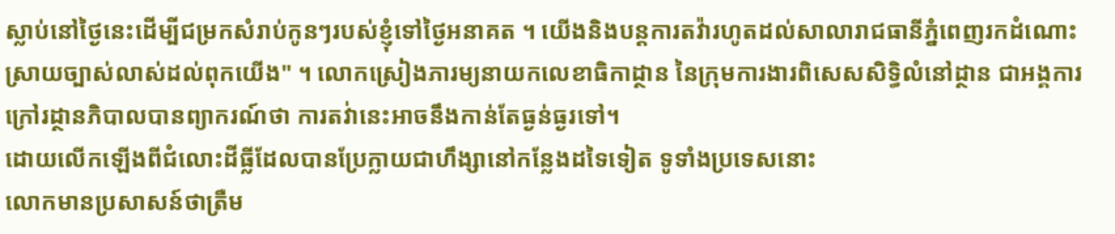ស្លាប់នៅថ្ងៃនេះដើម្បីជម្រកសំរាប់កូនៗរបស់ខ្ញុំទៅថ្ងៃអនាគត ។ យើងនិងបន្តការតវ៉ារហូតដល់សាលារាជធានីភ្នំពេញរកដំណោះស្រាយច្បាស់លាស់ដល់ពុកយើង" ។ លោកស្រៀងភារម្យនាយកលេខាធិកាដ្ថាន នៃក្រុមការងារពិសេសសិទ្ធិលំនៅដ្ថាន ជាអង្គការក្រៅរដ្ថានភិបាលបានព្យាករណ៍ថា ការតវ់ានេះអាចនឹងកាន់តែធ្ងន់ធ្ងរទៅ។
ដោយលើកឡើងពីជំលោះដីធ្លីដែលបានប្រែក្លាយជាហឹង្សានៅកន្លែងដទៃទៀត ទូទាំងប្រទេសនោះ
លោកមានប្រសាសន៍ថាត្រឺម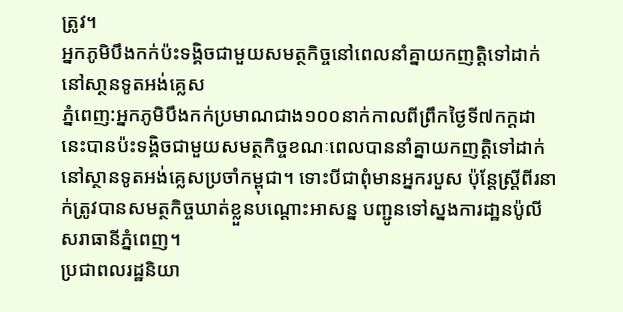ត្រូវ។
អ្នកភូមិបឹងកក់ប៉ះទង្គិចជាមួយសមត្ថកិច្ចនៅពេលនាំគ្នាយកញតិ្តទៅដាក់នៅសា្ថនទូតអង់គ្លេស
ភ្នំពេញ:អ្នកភូមិបឹងកក់ប្រមាណជាង១០០នាក់កាលពីព្រឹកថ្ងៃទី៧កក្តដានេះបានប៉ះទង្គិចជាមួយសមត្ថកិច្ចខណៈពេលបាននាំគ្នាយកញតិ្តទៅដាក់នៅស្ថានទូតអង់គ្លេសប្រចាំកម្ពុជា។ ទោះបីជាពុំមានអ្នករបួស ប៉ុនែ្ដស្រ្ដីពីរនាក់ត្រូវបានសមត្ថកិច្ចឃាត់ខ្លួនបណ្ដោះអាសន្ន បញ្ជូនទៅស្នងការដា្ឋនប៉ូលីសរាធានីភ្នំពេញ។
ប្រជាពលរដ្ឋនិយា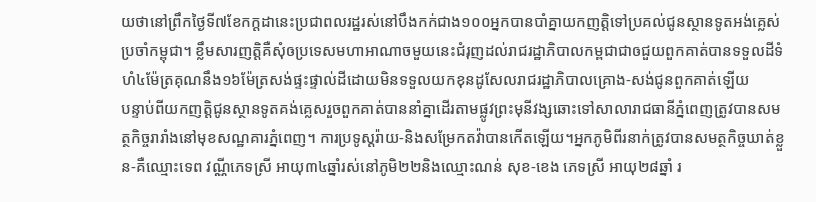យថានៅព្រឹកថ្ងៃទី៧ខែកក្ដដានេះប្រជាពលរដ្ឋរស់នៅបឹងកក់ជាង១០០អ្នកបានបាំគ្នាយកញត្តិទៅប្រគល់ជូនស្ថានទូតអង់គ្លេស់ប្រចាំកម្ពុជា។ ខ្លឹមសារញតិ្តគឺសុំឲប្រទេសមហាអាណាចមួយនេះជំរុញដល់រាជរដ្ឋាភិបាលកម្ពជាជាឲជួយពួកគាត់បានទទួលដីទំហំ៤ម៉ែត្រគុណនឹង១៦ម៉ែត្រសង់ផ្ទះផ្ទាល់ដីដោយមិនទទួលយកខុនដូសែលរាជរដ្ឋាភិបាលគ្រោង-សង់ជូនពួកគាត់ឡើយ
បន្ទាប់ពីយកញតិ្តជូនស្ថានទូតគង់គ្លេសរួចពួកគាត់បាននាំគ្នាដើរតាមផ្លូវព្រះមុនីវង្សឆោះទៅសាលារាជធានីភ្នំពេញត្រូវបានសមត្ថកិច្ចរារាំងនៅមុខសណ្ឋគារភ្នំពេញ។ ការប្រទូស្តរ៉ាយ-និងសម្រែកតវ៉ាបានកើតឡើយ។អ្នកភូមិពីរនាក់ត្រូវបានសមត្ថកិច្ចឃាត់ខ្លួន-គឺឈ្មោះទេព វណ្ណីភេទស្រី អាយុ៣៤ឆ្នាំរស់នៅភូមិ២២និងឈ្មោះណន់ សុខ-ខេង ភេទស្រី អាយុ២៨ឆ្នាំ រ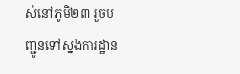ស់នៅភូមិ២៣ រួចបញ្ជូនទៅស្នងការដ្ឋាន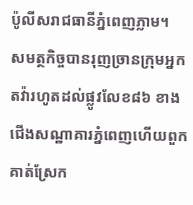ប៉ូលីសរាជធានីភ្នំពេញភ្លាម។
សមត្ថកិច្ចបានរុញច្រានក្រុមអ្នកតវ៉ារហូតដល់ផ្លូវលែខ៨៦ ខាងជើងសណ្ឋាគារភ្នំពេញហើយពួកគាត់ស្រែក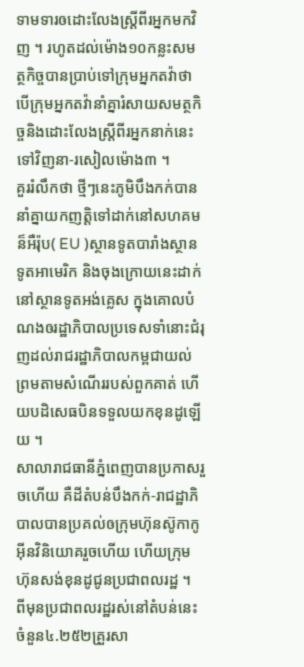ទាមទារឲដោះលែងស្រ្ដីពីរអ្នកមកវិញ ។ រហូតដល់ម៉ោង១០កន្លះសមត្ថកិច្ចបានប្រាប់ទៅក្រុមអ្នកតវ៉ាថាបើក្រុមអ្នកតវ៉ានាំគ្នារំសាយសមត្ថកិច្ចនិងដោះលែងស្រ្ដីពីរអ្នកនាក់នេះទៅវិញនា-រសៀលម៉ោង៣ ។
គួររំលឹកថា ថ្មីៗនេះភូមិបឹងកក់បាននាំគ្នាយកញតិ្តទៅដាក់នៅសហគមន៏អឺរ៉ុប( EU )ស្ថានទូតបារាំងស្ថានទូតអាមេរិក និងចុងក្រោយនេះដាក់នៅស្ថានទូតអង់គ្លេស ក្នុងគោលបំណងឲរដ្ឋាភិបាលប្រទេសទាំនោះជំរុញដល់រាជរដ្ឋាភិបាលកម្ពជាយល់ព្រមតាមសំណើររបស់ពួកគាត់ ហើយបដិសេធបិនទទួលយកខុនដូឡើយ ។
សាលារាជធានីភ្នំពេញបានប្រកាសរួចហើយ គឺដីតំបន់បឹងកក់-រាជដ្ឋាភិបាលបានប្រគល់ឲក្រុមហ៊ុនស៊ូកាកូអ៊ីនវិនិយោគរួចហើយ ហើយក្រុមហ៊ុនសង់ខុនដូជូនប្រជាពលរដ្ឋ ។
ពីមុនប្រជាពលរដ្ឋរស់នៅតំបន់នេះ ចំនួន៤.២៥២គ្រួរសា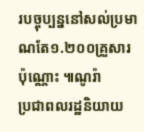របច្ចុប្បន្ននៅសល់ប្រមាណតែ១.២០០គ្រួសារប៉ុណ្ណោះ ៕ណូរ៉ា
ប្រជាពលរដ្ឋនិយាយ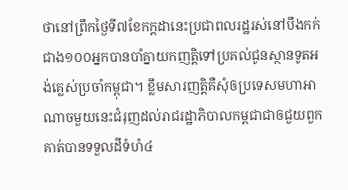ថានៅព្រឹកថ្ងៃទី៧ខែកក្ដដានេះប្រជាពលរដ្ឋរស់នៅបឹងកក់ជាង១០០អ្នកបានបាំគ្នាយកញត្តិទៅប្រគល់ជូនស្ថានទូតអង់គ្លេស់ប្រចាំកម្ពុជា។ ខ្លឹមសារញតិ្តគឺសុំឲប្រទេសមហាអាណាចមួយនេះជំរុញដល់រាជរដ្ឋាភិបាលកម្ពជាជាឲជួយពួកគាត់បានទទួលដីទំហំ៤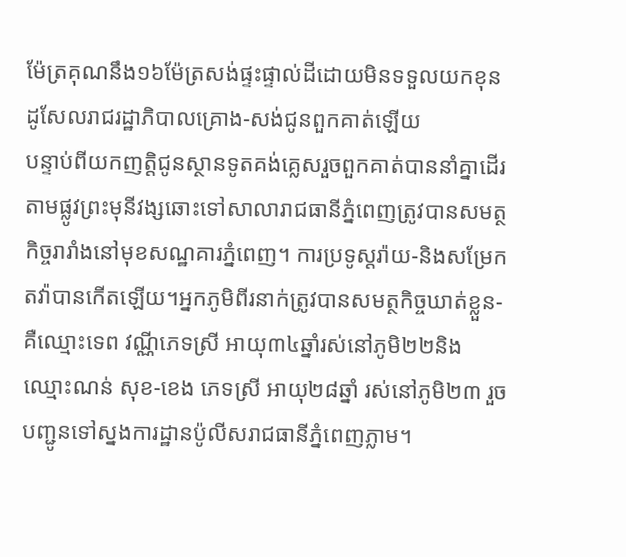ម៉ែត្រគុណនឹង១៦ម៉ែត្រសង់ផ្ទះផ្ទាល់ដីដោយមិនទទួលយកខុនដូសែលរាជរដ្ឋាភិបាលគ្រោង-សង់ជូនពួកគាត់ឡើយ
បន្ទាប់ពីយកញតិ្តជូនស្ថានទូតគង់គ្លេសរួចពួកគាត់បាននាំគ្នាដើរតាមផ្លូវព្រះមុនីវង្សឆោះទៅសាលារាជធានីភ្នំពេញត្រូវបានសមត្ថកិច្ចរារាំងនៅមុខសណ្ឋគារភ្នំពេញ។ ការប្រទូស្តរ៉ាយ-និងសម្រែកតវ៉ាបានកើតឡើយ។អ្នកភូមិពីរនាក់ត្រូវបានសមត្ថកិច្ចឃាត់ខ្លួន-គឺឈ្មោះទេព វណ្ណីភេទស្រី អាយុ៣៤ឆ្នាំរស់នៅភូមិ២២និងឈ្មោះណន់ សុខ-ខេង ភេទស្រី អាយុ២៨ឆ្នាំ រស់នៅភូមិ២៣ រួចបញ្ជូនទៅស្នងការដ្ឋានប៉ូលីសរាជធានីភ្នំពេញភ្លាម។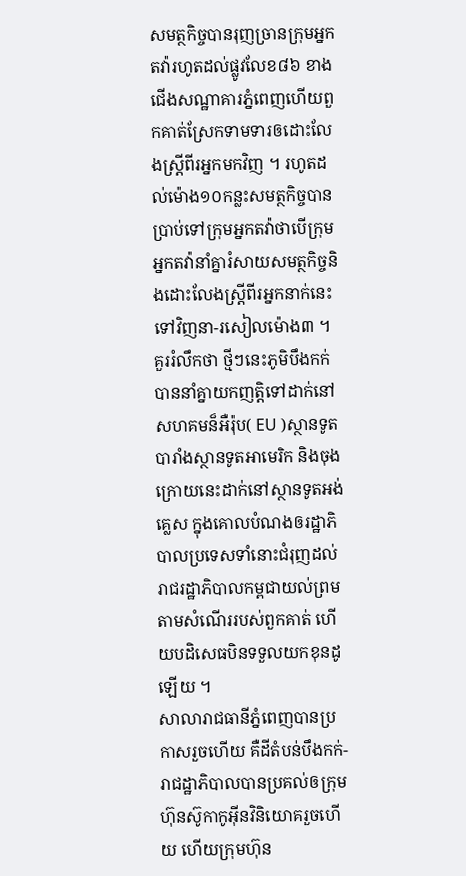សមត្ថកិច្ចបានរុញច្រានក្រុមអ្នកតវ៉ារហូតដល់ផ្លូវលែខ៨៦ ខាងជើងសណ្ឋាគារភ្នំពេញហើយពួកគាត់ស្រែកទាមទារឲដោះលែងស្រ្ដីពីរអ្នកមកវិញ ។ រហូតដល់ម៉ោង១០កន្លះសមត្ថកិច្ចបានប្រាប់ទៅក្រុមអ្នកតវ៉ាថាបើក្រុមអ្នកតវ៉ានាំគ្នារំសាយសមត្ថកិច្ចនិងដោះលែងស្រ្ដីពីរអ្នកនាក់នេះទៅវិញនា-រសៀលម៉ោង៣ ។
គួររំលឹកថា ថ្មីៗនេះភូមិបឹងកក់បាននាំគ្នាយកញតិ្តទៅដាក់នៅសហគមន៏អឺរ៉ុប( EU )ស្ថានទូតបារាំងស្ថានទូតអាមេរិក និងចុងក្រោយនេះដាក់នៅស្ថានទូតអង់គ្លេស ក្នុងគោលបំណងឲរដ្ឋាភិបាលប្រទេសទាំនោះជំរុញដល់រាជរដ្ឋាភិបាលកម្ពជាយល់ព្រមតាមសំណើររបស់ពួកគាត់ ហើយបដិសេធបិនទទួលយកខុនដូឡើយ ។
សាលារាជធានីភ្នំពេញបានប្រកាសរួចហើយ គឺដីតំបន់បឹងកក់-រាជដ្ឋាភិបាលបានប្រគល់ឲក្រុមហ៊ុនស៊ូកាកូអ៊ីនវិនិយោគរួចហើយ ហើយក្រុមហ៊ុន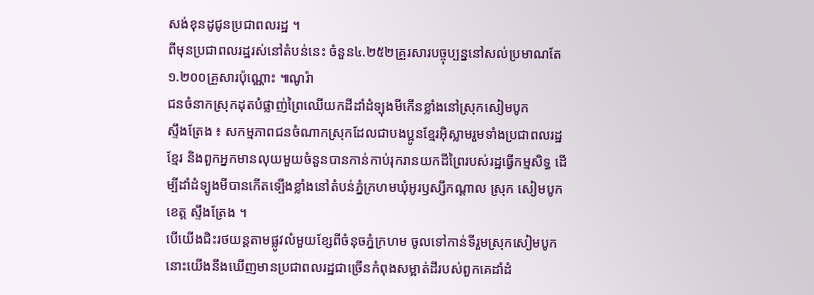សង់ខុនដូជូនប្រជាពលរដ្ឋ ។
ពីមុនប្រជាពលរដ្ឋរស់នៅតំបន់នេះ ចំនួន៤.២៥២គ្រួរសារបច្ចុប្បន្ននៅសល់ប្រមាណតែ១.២០០គ្រួសារប៉ុណ្ណោះ ៕ណូរ៉ា
ជនចំនាកស្រុកដុតបំផ្លាញ់ព្រៃឈើយកដីដាំដំទ្បុងមីកើនខ្លាំងនៅស្រុកសៀមបូក
ស្ទឹងត្រែង ៖ សកម្មភាពជនចំណាកស្រុកដែលជាបងប្អូនខ្មែរអ៊ិស្លាមរួមទាំងប្រជាពលរដ្ឋខ្មែរ និងពួកអ្នកមានលុយមួយចំនួនបានកាន់កាប់រុករានយកដីព្រៃរបស់រដ្ឋធ្វើកម្មសិទ្ធ ដើម្បីដាំដំទ្បូងមីបានកើតទ្បើងខ្លាំងនៅតំបន់ភ្នំក្រហមឃុំអូរឫស្សីកណ្ដាល ស្រុក សៀមបូក ខេត្ត ស្ទឹងត្រែង ។
បើយើងជិះរថយន្តតាមផ្លូវលំមួយខ្សែពីចំនុចភ្នំក្រហម ចូលទៅកាន់ទីរួមស្រុកសៀមបូក នោះយើងនឹងឃើញមានប្រជាពលរដ្ឋជាច្រើនកំពុងសម្អាត់ដីរបស់ពួកគេដាំដំ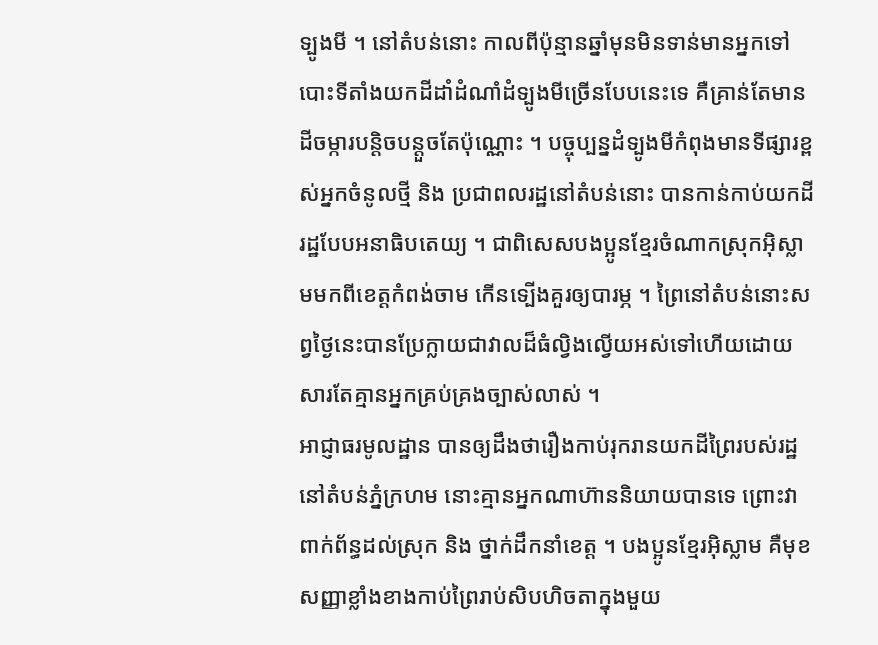ទ្បូងមី ។ នៅតំបន់នោះ កាលពីប៉ុន្មានឆ្នាំមុនមិនទាន់មានអ្នកទៅបោះទីតាំងយកដីដាំដំណាំដំទ្បូងមីច្រើនបែបនេះទេ គឺគ្រាន់តែមានដីចម្ការបន្តិចបន្តួចតែប៉ុណ្ណោះ ។ បច្ចុប្បន្នដំទ្បូងមីកំពុងមានទីផ្សារខ្ពស់អ្នកចំនូលថ្មី និង ប្រជាពលរដ្ឋនៅតំបន់នោះ បានកាន់កាប់យកដីរដ្ឋបែបអនាធិបតេយ្យ ។ ជាពិសេសបងប្អូនខ្មែរចំណាកស្រុកអ៊ិស្លាមមកពីខេត្តកំពង់ចាម កើនទ្បើងគួរឲ្យបារម្ភ ។ ព្រៃនៅតំបន់នោះសព្វថ្ងៃនេះបានប្រែក្លាយជាវាលដ៏ធំល្វិងល្វើយអស់ទៅហើយដោយសារតែគ្មានអ្នកគ្រប់គ្រងច្បាស់លាស់ ។
អាជ្ញាធរមូលដ្ឋាន បានឲ្យដឹងថារឿងកាប់រុករានយកដីព្រៃរបស់រដ្ឋនៅតំបន់ភ្នំក្រហម នោះគ្មានអ្នកណាហ៊ាននិយាយបានទេ ព្រោះវាពាក់ព័ន្ធដល់ស្រុក និង ថ្នាក់ដឹកនាំខេត្ត ។ បងប្អូនខ្មែរអ៊ិស្លាម គឺមុខសញ្ញាខ្លាំងខាងកាប់ព្រៃរាប់សិបហិចតាក្នុងមួយ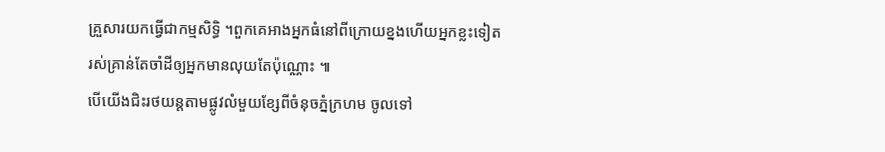គ្រួសារយកធ្វើជាកម្មសិទ្ធិ ។ពួកគេអាងអ្នកធំនៅពីក្រោយខ្នងហើយអ្នកខ្លះទៀតរស់គ្រាន់តែចាំដីឲ្យអ្នកមានលុយតែប៉ុណ្ណោះ ៕
បើយើងជិះរថយន្តតាមផ្លូវលំមួយខ្សែពីចំនុចភ្នំក្រហម ចូលទៅ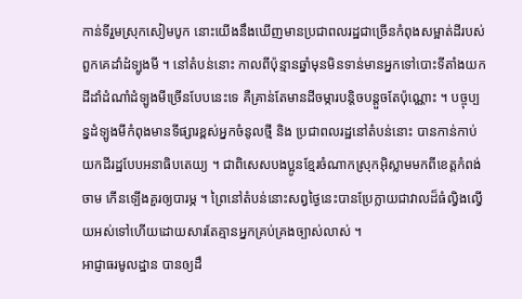កាន់ទីរួមស្រុកសៀមបូក នោះយើងនឹងឃើញមានប្រជាពលរដ្ឋជាច្រើនកំពុងសម្អាត់ដីរបស់ពួកគេដាំដំទ្បូងមី ។ នៅតំបន់នោះ កាលពីប៉ុន្មានឆ្នាំមុនមិនទាន់មានអ្នកទៅបោះទីតាំងយកដីដាំដំណាំដំទ្បូងមីច្រើនបែបនេះទេ គឺគ្រាន់តែមានដីចម្ការបន្តិចបន្តួចតែប៉ុណ្ណោះ ។ បច្ចុប្បន្នដំទ្បូងមីកំពុងមានទីផ្សារខ្ពស់អ្នកចំនូលថ្មី និង ប្រជាពលរដ្ឋនៅតំបន់នោះ បានកាន់កាប់យកដីរដ្ឋបែបអនាធិបតេយ្យ ។ ជាពិសេសបងប្អូនខ្មែរចំណាកស្រុកអ៊ិស្លាមមកពីខេត្តកំពង់ចាម កើនទ្បើងគួរឲ្យបារម្ភ ។ ព្រៃនៅតំបន់នោះសព្វថ្ងៃនេះបានប្រែក្លាយជាវាលដ៏ធំល្វិងល្វើយអស់ទៅហើយដោយសារតែគ្មានអ្នកគ្រប់គ្រងច្បាស់លាស់ ។
អាជ្ញាធរមូលដ្ឋាន បានឲ្យដឹ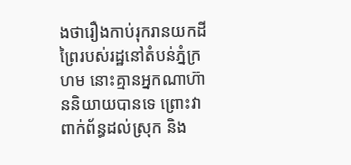ងថារឿងកាប់រុករានយកដីព្រៃរបស់រដ្ឋនៅតំបន់ភ្នំក្រហម នោះគ្មានអ្នកណាហ៊ាននិយាយបានទេ ព្រោះវាពាក់ព័ន្ធដល់ស្រុក និង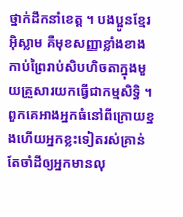ថ្នាក់ដឹកនាំខេត្ត ។ បងប្អូនខ្មែរអ៊ិស្លាម គឺមុខសញ្ញាខ្លាំងខាងកាប់ព្រៃរាប់សិបហិចតាក្នុងមួយគ្រួសារយកធ្វើជាកម្មសិទ្ធិ ។ពួកគេអាងអ្នកធំនៅពីក្រោយខ្នងហើយអ្នកខ្លះទៀតរស់គ្រាន់តែចាំដីឲ្យអ្នកមានលុ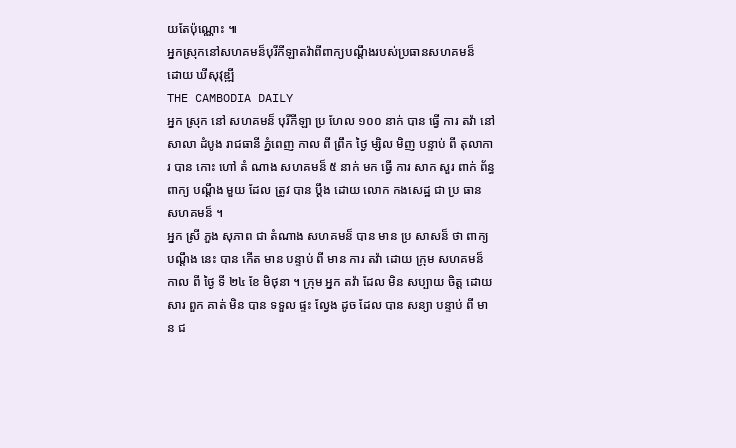យតែប៉ុណ្ណោះ ៕
អ្នកស្រុកនៅសហគមន៏បុរីកីឡាតវ៉ាពីពាក្យបណ្ដឹងរបស់ប្រធានសហគមន៏
ដោយ ឃីសុវុឌ្ឍី
THE CAMBODIA DAILY
អ្នក ស្រុក នៅ សហគមន៏ បុរីកីឡា ប្រ ហែល ១០០ នាក់ បាន ធ្វើ ការ តវ៉ា នៅ សាលា ដំបូង រាជធានី ភ្នំពេញ កាល ពី ព្រឹក ថ្ងៃ ម្សិល មិញ បន្ទាប់ ពី តុលាការ បាន កោះ ហៅ តំ ណាង សហគមន៏ ៥ នាក់ មក ធ្វើ ការ សាក សួរ ពាក់ ព័ន្ធ ពាក្យ បណ្ដឹង មួយ ដែល ត្រូវ បាន ប្ដឹង ដោយ លោក កងសេដ្ឋ ជា ប្រ ធាន សហគមន៏ ។
អ្នក ស្រី ភួង សុភាព ជា តំណាង សហគមន៏ បាន មាន ប្រ សាសន៏ ថា ពាក្យ បណ្ដឹង នេះ បាន កើត មាន បន្ទាប់ ពី មាន ការ តវ៉ា ដោយ ក្រុម សហគមន៏ កាល ពី ថ្ងៃ ទី ២៤ ខែ មិថុនា ។ ក្រុម អ្នក តវ៉ា ដែល មិន សប្បាយ ចិត្ត ដោយ សារ ពួក គាត់ មិន បាន ទទួល ផ្ទះ ល្វែង ដូច ដែល បាន សន្យា បន្ទាប់ ពី មាន ជ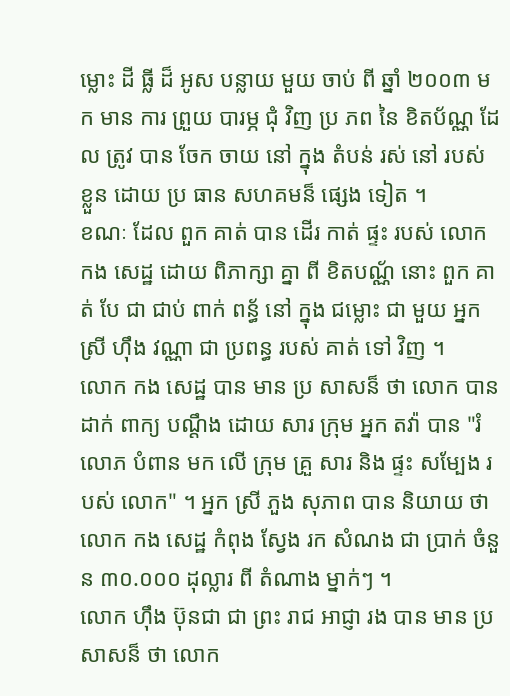ម្លោះ ដី ធ្លី ដ៏ អូស បន្លាយ មួយ ចាប់ ពី ឆ្នាំ ២០០៣ មក មាន ការ ព្រួយ បារម្ភ ជុំ វិញ ប្រ ភព នៃ ខិតប័ណ្ណ ដែល ត្រូវ បាន ចែក ចាយ នៅ ក្នុង តំបន់ រស់ នៅ របស់ ខ្លួន ដោយ ប្រ ធាន សហគមន៏ ផ្សេង ទៀត ។
ខណៈ ដែល ពួក គាត់ បាន ដើរ កាត់ ផ្ទះ របស់ លោក កង សេដ្ឋ ដោយ ពិភាក្សា គ្នា ពី ខិតបណ័្ណ នោះ ពួក គាត់ បែ ជា ជាប់ ពាក់ ពន័្ធ នៅ ក្នុង ជម្លោះ ជា មួយ អ្នក ស្រី ហ៊ឹង វណ្ណា ជា ប្រពន្ធ របស់ គាត់ ទៅ វិញ ។
លោក កង សេដ្ឋ បាន មាន ប្រ សាសន៏ ថា លោក បាន ដាក់ ពាក្យ បណ្ដឹង ដោយ សារ ក្រុម អ្នក តវ៉ា បាន "រំ លោភ បំពាន មក លើ ក្រុម គ្រួ សារ និង ផ្ទះ សម្បែង របស់ លោក" ។ អ្នក ស្រី ភួង សុភាព បាន និយាយ ថា លោក កង សេដ្ឋ កំពុង ស្វែង រក សំណង ជា ប្រាក់ ចំនួន ៣០.០០០ ដុល្លារ ពី តំណាង ម្នាក់ៗ ។
លោក ហ៊ឹង ប៊ុនជា ជា ព្រះ រាជ អាជ្ញា រង បាន មាន ប្រសាសន៏ ថា លោក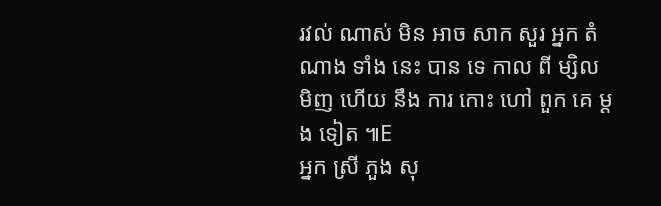រវល់ ណាស់ មិន អាច សាក សួរ អ្នក តំណាង ទាំង នេះ បាន ទេ កាល ពី ម្សិល មិញ ហើយ នឹង ការ កោះ ហៅ ពួក គេ ម្ដង ទៀត ៕E
អ្នក ស្រី ភួង សុ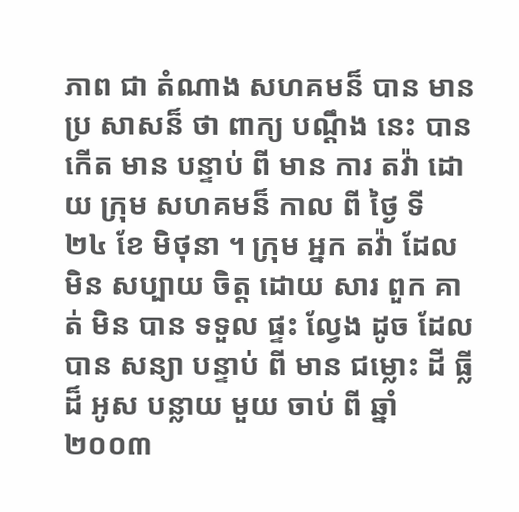ភាព ជា តំណាង សហគមន៏ បាន មាន ប្រ សាសន៏ ថា ពាក្យ បណ្ដឹង នេះ បាន កើត មាន បន្ទាប់ ពី មាន ការ តវ៉ា ដោយ ក្រុម សហគមន៏ កាល ពី ថ្ងៃ ទី ២៤ ខែ មិថុនា ។ ក្រុម អ្នក តវ៉ា ដែល មិន សប្បាយ ចិត្ត ដោយ សារ ពួក គាត់ មិន បាន ទទួល ផ្ទះ ល្វែង ដូច ដែល បាន សន្យា បន្ទាប់ ពី មាន ជម្លោះ ដី ធ្លី ដ៏ អូស បន្លាយ មួយ ចាប់ ពី ឆ្នាំ ២០០៣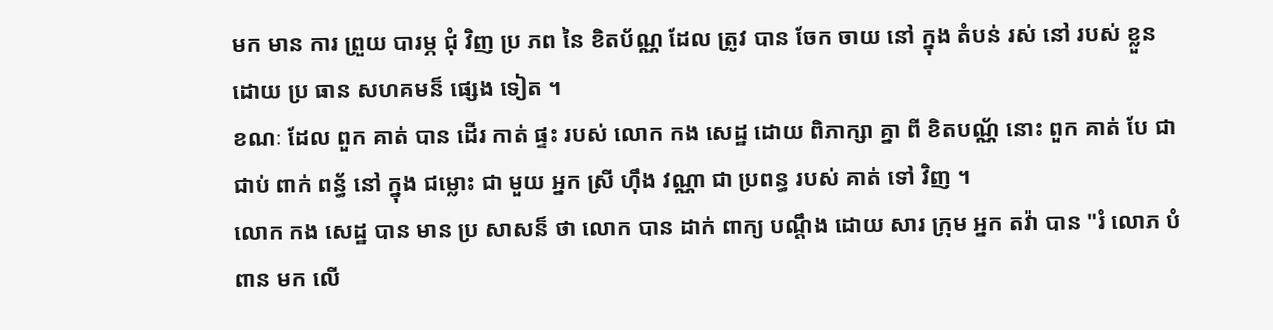មក មាន ការ ព្រួយ បារម្ភ ជុំ វិញ ប្រ ភព នៃ ខិតប័ណ្ណ ដែល ត្រូវ បាន ចែក ចាយ នៅ ក្នុង តំបន់ រស់ នៅ របស់ ខ្លួន ដោយ ប្រ ធាន សហគមន៏ ផ្សេង ទៀត ។
ខណៈ ដែល ពួក គាត់ បាន ដើរ កាត់ ផ្ទះ របស់ លោក កង សេដ្ឋ ដោយ ពិភាក្សា គ្នា ពី ខិតបណ័្ណ នោះ ពួក គាត់ បែ ជា ជាប់ ពាក់ ពន័្ធ នៅ ក្នុង ជម្លោះ ជា មួយ អ្នក ស្រី ហ៊ឹង វណ្ណា ជា ប្រពន្ធ របស់ គាត់ ទៅ វិញ ។
លោក កង សេដ្ឋ បាន មាន ប្រ សាសន៏ ថា លោក បាន ដាក់ ពាក្យ បណ្ដឹង ដោយ សារ ក្រុម អ្នក តវ៉ា បាន "រំ លោភ បំពាន មក លើ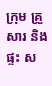ក្រុម គ្រួ សារ និង ផ្ទះ ស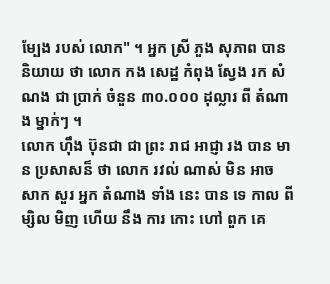ម្បែង របស់ លោក" ។ អ្នក ស្រី ភួង សុភាព បាន និយាយ ថា លោក កង សេដ្ឋ កំពុង ស្វែង រក សំណង ជា ប្រាក់ ចំនួន ៣០.០០០ ដុល្លារ ពី តំណាង ម្នាក់ៗ ។
លោក ហ៊ឹង ប៊ុនជា ជា ព្រះ រាជ អាជ្ញា រង បាន មាន ប្រសាសន៏ ថា លោក រវល់ ណាស់ មិន អាច សាក សួរ អ្នក តំណាង ទាំង នេះ បាន ទេ កាល ពី ម្សិល មិញ ហើយ នឹង ការ កោះ ហៅ ពួក គេ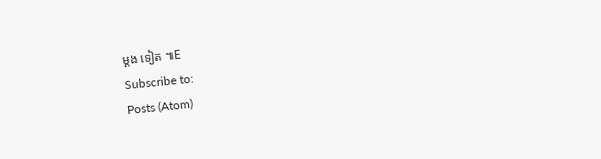ម្ដង ទៀត ៕E
Subscribe to:
Posts (Atom)